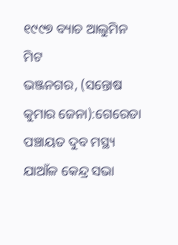୧୯୯୭ ବ୍ୟାଚ ଆଲୁମିନ ମିଟ
ଭଞ୍ଜନଗର, (ସନ୍ତୋଷ କୁମାର ଜେନା):ଗେରେଡା ପଞ୍ଚାୟତ ଦୁବ ମସ୍ଥ୍ୟ ଯାଆଁଳ କେନ୍ଦ୍ର ସଭା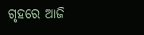ଗୃହରେ ଆଜି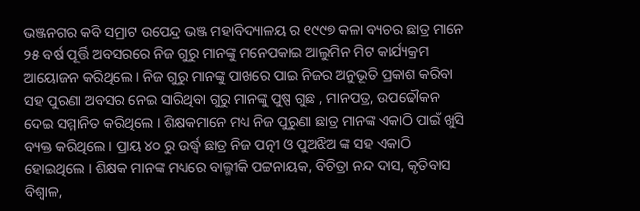ଭଞ୍ଜନଗର କବି ସମ୍ରାଟ ଉପେନ୍ଦ୍ର ଭଞ୍ଜ ମହାବିଦ୍ୟାଳୟ ର ୧୯୯୭ କଳା ବ୍ୟଚର ଛାତ୍ର ମାନେ ୨୫ ବର୍ଷ ପୂର୍ତ୍ତି ଅବସରରେ ନିଜ ଗୁରୁ ମାନଙ୍କୁ ମନେପକାଇ ଆଲୁମିନ ମିଟ କାର୍ଯ୍ୟକ୍ରମ ଆୟୋଜନ କରିଥିଲେ । ନିଜ ଗୁରୁ ମାନଙ୍କୁ ପାଖରେ ପାଇ ନିଜର ଅନୁଭୂତି ପ୍ରକାଶ କରିବା ସହ ପୁରଣା ଅବସର ନେଇ ସାରିଥିବା ଗୁରୁ ମାନଙ୍କୁ ପୁଷ୍ପ ଗୁଛ , ମାନପତ୍ର, ଉପଢୌକନ ଦେଇ ସମ୍ମାନିତ କରିଥିଲେ । ଶିକ୍ଷକମାନେ ମଧ୍ୟ ନିଜ ପୁରୁଣା ଛାତ୍ର ମାନଙ୍କ ଏକାଠି ପାଇଁ ଖୁସି ବ୍ୟକ୍ତ କରିଥିଲେ । ପ୍ରାୟ ୪୦ ରୁ ଉର୍ଦ୍ଧ୍ବ ଛାତ୍ର ନିଜ ପତ୍ନୀ ଓ ପୁଅଝିଅ ଙ୍କ ସହ ଏକାଠି ହୋଇଥିଲେ । ଶିକ୍ଷକ ମାନଙ୍କ ମଧ୍ୟରେ ବାଲ୍ମୀକି ପଟ୍ଟନାୟକ, ବିଚିତ୍ରା ନନ୍ଦ ଦାସ, କୃତିବାସ ବିଶ୍ୱାଳ,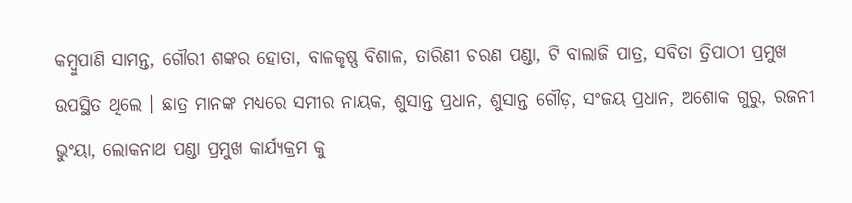କମ୍ବୁପାଣି ସାମନ୍ତ, ଗୌରୀ ଶଙ୍କର ହୋତା, ବାଳକୃଷ୍ଣ ବିଶାଳ, ତାରିଣୀ ଚରଣ ପଣ୍ଡା, ଟି ବାଲାଜି ପାତ୍ର, ସବିତା ତ୍ରିପାଠୀ ପ୍ରମୁଖ ଉପସ୍ଥିତ ଥିଲେ । ଛାତ୍ର ମାନଙ୍କ ମଧ୍ୟରେ ସମୀର ନାୟକ, ଶୁସାନ୍ତ ପ୍ରଧାନ, ଶୁସାନ୍ତ ଗୌଡ଼, ସଂଜୟ ପ୍ରଧାନ, ଅଶୋକ ଗୁରୁ, ରଜନୀ ଭୁଂୟା, ଲୋକନାଥ ପଣ୍ଡା ପ୍ରମୁଖ କାର୍ଯ୍ୟକ୍ରମ କୁ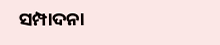ସମ୍ପାଦନା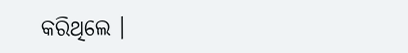କରିଥିଲେ ।